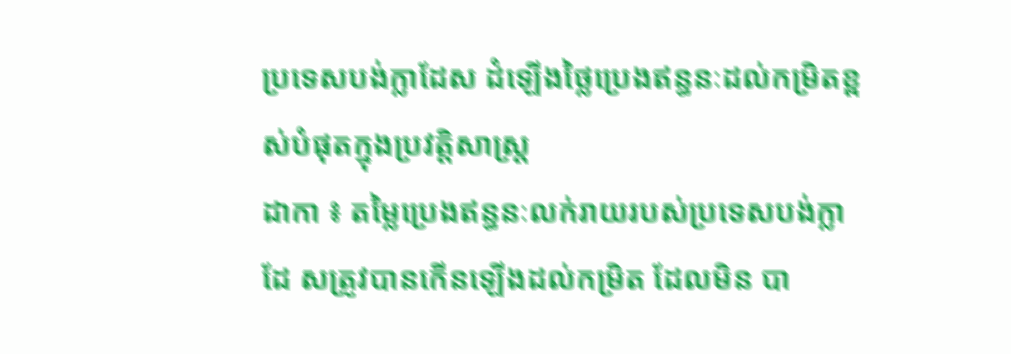ប្រទេសបង់ក្លាដែស ដំឡើងថ្លៃប្រេងឥន្ធនៈដល់កម្រិតខ្ពស់បំផុតក្នុងប្រវត្តិសាស្ត្រ
ដាកា ៖ តម្លៃប្រេងឥន្ធនៈលក់រាយរបស់ប្រទេសបង់ក្លាដែ សត្រូវបានកើនឡើងដល់កម្រិត ដែលមិន បា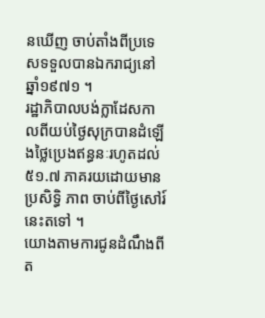នឃើញ ចាប់តាំងពីប្រទេសទទួលបានឯករាជ្យនៅឆ្នាំ១៩៧១ ។
រដ្ឋាភិបាលបង់ក្លាដែសកាលពីយប់ថ្ងៃសុក្របានដំឡើងថ្លៃប្រេងឥន្ធនៈរហូតដល់ ៥១.៧ ភាគរយដោយមាន ប្រសិទ្ធិ ភាព ចាប់ពីថ្ងៃសៅរ៍នេះតទៅ ។
យោងតាមការជូនដំណឹងពីត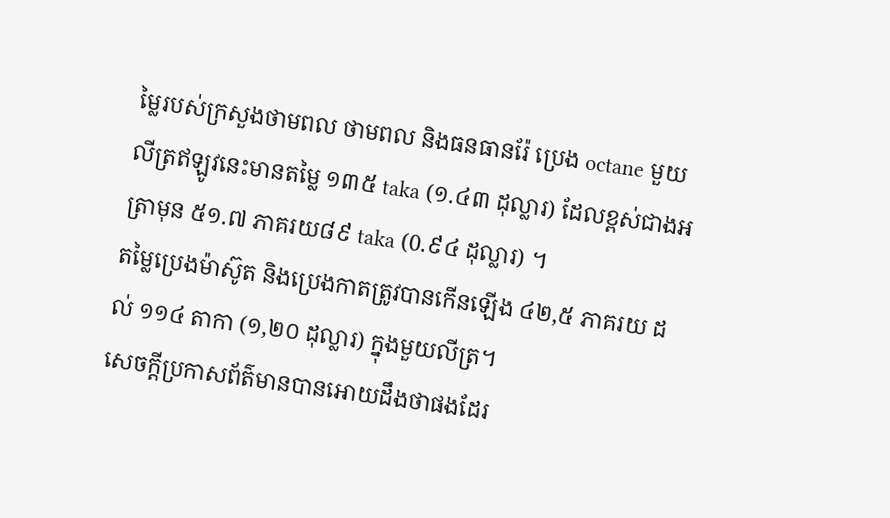ម្លៃរបស់ក្រសួងថាមពល ថាមពល និងធនធានរ៉ែ ប្រេង octane មួយលីត្រឥឡូវនេះមានតម្លៃ ១៣៥ taka (១.៤៣ ដុល្លារ) ដែលខ្ពស់ជាងអត្រាមុន ៥១.៧ ភាគរយ៨៩ taka (0.៩៤ ដុល្លារ) ។
តម្លៃប្រេងម៉ាស៊ូត និងប្រេងកាតត្រូវបានកើនឡើង ៤២,៥ ភាគរយ ដល់ ១១៤ តាកា (១,២០ ដុល្លារ) ក្នុងមួយលីត្រ។
សេចក្តីប្រកាសព័ត៌មានបានអោយដឹងថាផងដែរ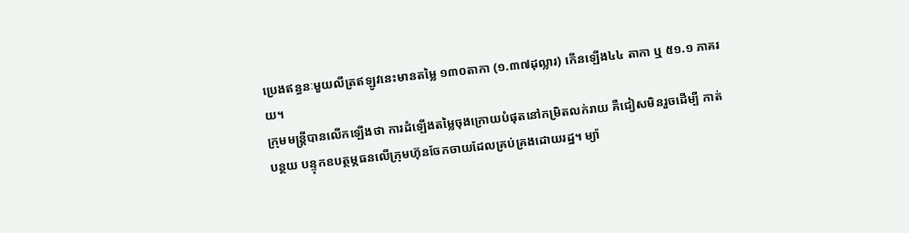ប្រេងឥន្ធនៈមួយលីត្រឥឡូវនេះមានតម្លៃ ១៣០តាកា (១.៣៧ដុល្លារ) កើនឡើង៤៤ តាកា ឬ ៥១.១ ភាគរយ។
ក្រុមមន្ត្រីបានលើកឡើងថា ការដំឡើងតម្លៃចុងក្រោយបំផុតនៅកម្រិតលក់រាយ គឺជៀសមិនរួចដើម្បី កាត់បន្ថយ បន្ទុកឧបត្ថម្ភធនលើក្រុមហ៊ុនចែកចាយដែលគ្រប់គ្រងដោយរដ្ឋ។ ម្យ៉ា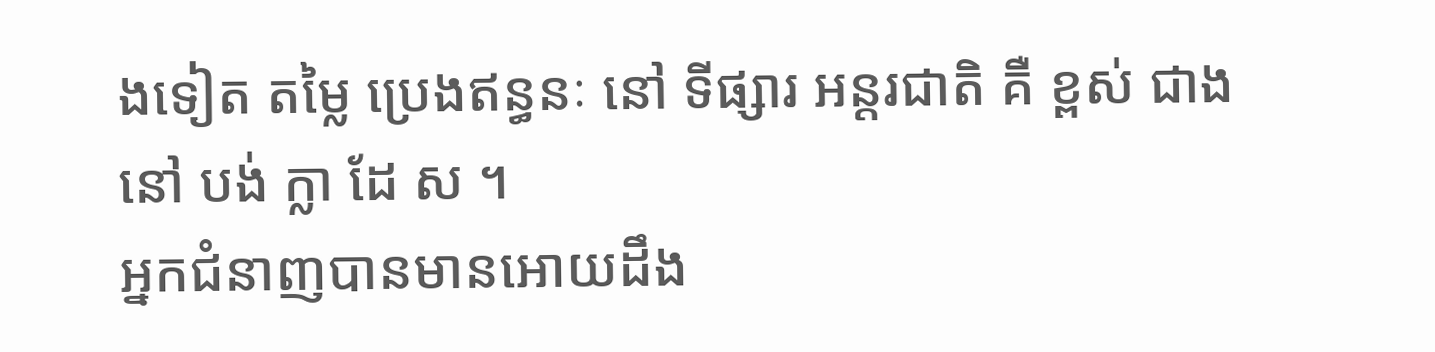ងទៀត តម្លៃ ប្រេងឥន្ធនៈ នៅ ទីផ្សារ អន្តរជាតិ គឺ ខ្ពស់ ជាង នៅ បង់ ក្លា ដែ ស ។
អ្នកជំនាញបានមានអោយដឹង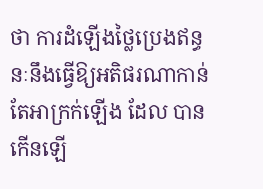ថា ការដំឡើងថ្លៃប្រេងឥន្ធនៈនឹងធ្វើឱ្យអតិផរណាកាន់តែអាក្រក់ឡើង ដែល បានកើនឡើ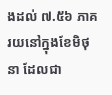ងដល់ ៧.៥៦ ភាគរយនៅក្នុងខែមិថុនា ដែលជា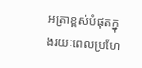អត្រាខ្ពស់បំផុតក្នុងរយៈពេលប្រហែ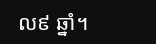ល៩ ឆ្នាំ។